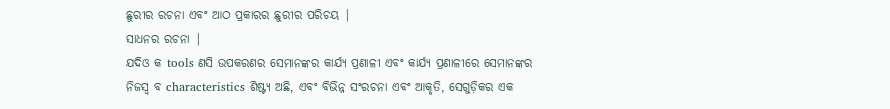ଛୁରୀର ରଚନା ଏବଂ ଆଠ ପ୍ରକାରର ଛୁରୀର ପରିଚୟ |
ସାଧନର ରଚନା |
ଯଦିଓ କ tools ଣସି ଉପକରଣର ସେମାନଙ୍କର କାର୍ଯ୍ୟ ପ୍ରଣାଳୀ ଏବଂ କାର୍ଯ୍ୟ ପ୍ରଣାଳୀରେ ସେମାନଙ୍କର ନିଜସ୍ୱ ବ characteristics ଶିଷ୍ଟ୍ୟ ଅଛି, ଏବଂ ବିଭିନ୍ନ ସଂରଚନା ଏବଂ ଆକୃତି, ସେଗୁଡ଼ିକର ଏକ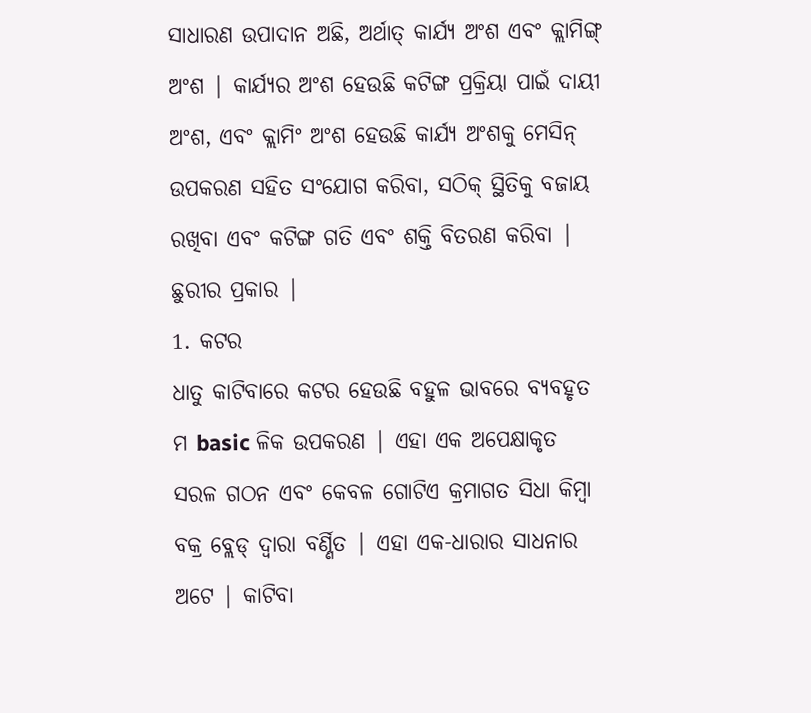ସାଧାରଣ ଉପାଦାନ ଅଛି, ଅର୍ଥାତ୍ କାର୍ଯ୍ୟ ଅଂଶ ଏବଂ କ୍ଲାମିଙ୍ଗ୍ ଅଂଶ | କାର୍ଯ୍ୟର ଅଂଶ ହେଉଛି କଟିଙ୍ଗ ପ୍ରକ୍ରିୟା ପାଇଁ ଦାୟୀ ଅଂଶ, ଏବଂ କ୍ଲାମିଂ ଅଂଶ ହେଉଛି କାର୍ଯ୍ୟ ଅଂଶକୁ ମେସିନ୍ ଉପକରଣ ସହିତ ସଂଯୋଗ କରିବା, ସଠିକ୍ ସ୍ଥିତିକୁ ବଜାୟ ରଖିବା ଏବଂ କଟିଙ୍ଗ ଗତି ଏବଂ ଶକ୍ତି ବିତରଣ କରିବା |
ଛୁରୀର ପ୍ରକାର |
1. କଟର
ଧାତୁ କାଟିବାରେ କଟର ହେଉଛି ବହୁଳ ଭାବରେ ବ୍ୟବହୃତ ମ basic ଳିକ ଉପକରଣ | ଏହା ଏକ ଅପେକ୍ଷାକୃତ ସରଳ ଗଠନ ଏବଂ କେବଳ ଗୋଟିଏ କ୍ରମାଗତ ସିଧା କିମ୍ବା ବକ୍ର ବ୍ଲେଡ୍ ଦ୍ୱାରା ବର୍ଣ୍ଣିତ | ଏହା ଏକ-ଧାରାର ସାଧନାର ଅଟେ | କାଟିବା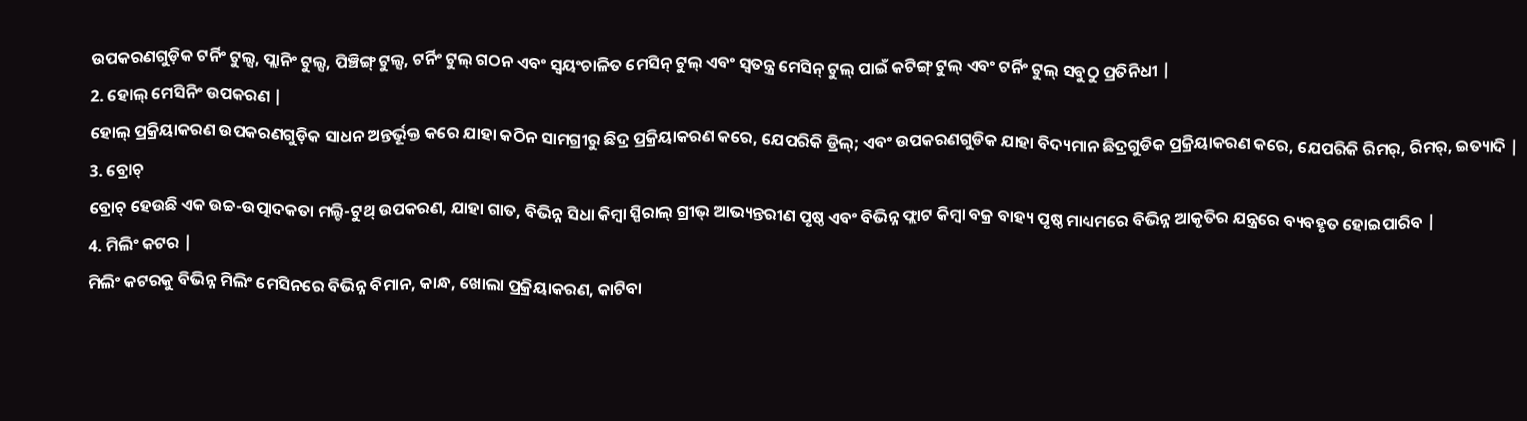ଉପକରଣଗୁଡ଼ିକ ଟର୍ନିଂ ଟୁଲ୍ସ, ପ୍ଲାନିଂ ଟୁଲ୍ସ, ପିଞ୍ଚିଙ୍ଗ୍ ଟୁଲ୍ସ, ଟର୍ନିଂ ଟୁଲ୍ ଗଠନ ଏବଂ ସ୍ୱୟଂଚାଳିତ ମେସିନ୍ ଟୁଲ୍ ଏବଂ ସ୍ୱତନ୍ତ୍ର ମେସିନ୍ ଟୁଲ୍ ପାଇଁ କଟିଙ୍ଗ୍ ଟୁଲ୍ ଏବଂ ଟର୍ନିଂ ଟୁଲ୍ ସବୁଠୁ ପ୍ରତିନିଧୀ |
2. ହୋଲ୍ ମେସିନିଂ ଉପକରଣ |
ହୋଲ୍ ପ୍ରକ୍ରିୟାକରଣ ଉପକରଣଗୁଡ଼ିକ ସାଧନ ଅନ୍ତର୍ଭୂକ୍ତ କରେ ଯାହା କଠିନ ସାମଗ୍ରୀରୁ ଛିଦ୍ର ପ୍ରକ୍ରିୟାକରଣ କରେ, ଯେପରିକି ଡ୍ରିଲ୍; ଏବଂ ଉପକରଣଗୁଡିକ ଯାହା ବିଦ୍ୟମାନ ଛିଦ୍ରଗୁଡିକ ପ୍ରକ୍ରିୟାକରଣ କରେ, ଯେପରିକି ରିମର୍, ରିମର୍, ଇତ୍ୟାଦି |
3. ବ୍ରୋଚ୍
ବ୍ରୋଚ୍ ହେଉଛି ଏକ ଉଚ୍ଚ-ଉତ୍ପାଦକତା ମଲ୍ଟି-ଟୁଥ୍ ଉପକରଣ, ଯାହା ଗାତ, ବିଭିନ୍ନ ସିଧା କିମ୍ବା ସ୍ପିରାଲ୍ ଗ୍ରୀଭ୍ ଆଭ୍ୟନ୍ତରୀଣ ପୃଷ୍ଠ ଏବଂ ବିଭିନ୍ନ ଫ୍ଲାଟ କିମ୍ବା ବକ୍ର ବାହ୍ୟ ପୃଷ୍ଠ ମାଧ୍ୟମରେ ବିଭିନ୍ନ ଆକୃତିର ଯନ୍ତ୍ରରେ ବ୍ୟବହୃତ ହୋଇପାରିବ |
4. ମିଲିଂ କଟର |
ମିଲିଂ କଟରକୁ ବିଭିନ୍ନ ମିଲିଂ ମେସିନରେ ବିଭିନ୍ନ ବିମାନ, କାନ୍ଧ, ଖୋଲା ପ୍ରକ୍ରିୟାକରଣ, କାଟିବା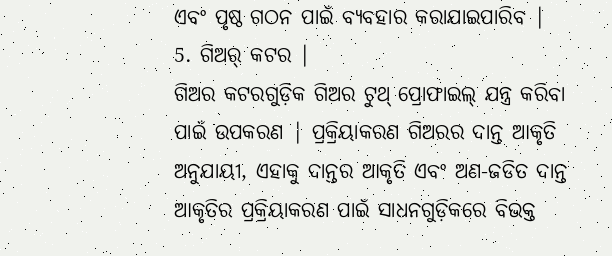ଏବଂ ପୃଷ୍ଠ ଗଠନ ପାଇଁ ବ୍ୟବହାର କରାଯାଇପାରିବ |
5. ଗିଅର୍ କଟର |
ଗିଅର କଟରଗୁଡ଼ିକ ଗିଅର ଟୁଥ୍ ପ୍ରୋଫାଇଲ୍ ଯନ୍ତ୍ର କରିବା ପାଇଁ ଉପକରଣ | ପ୍ରକ୍ରିୟାକରଣ ଗିଅରର ଦାନ୍ତ ଆକୃତି ଅନୁଯାୟୀ, ଏହାକୁ ଦାନ୍ତର ଆକୃତି ଏବଂ ଅଣ-ଜଡିତ ଦାନ୍ତ ଆକୃତିର ପ୍ରକ୍ରିୟାକରଣ ପାଇଁ ସାଧନଗୁଡ଼ିକରେ ବିଭକ୍ତ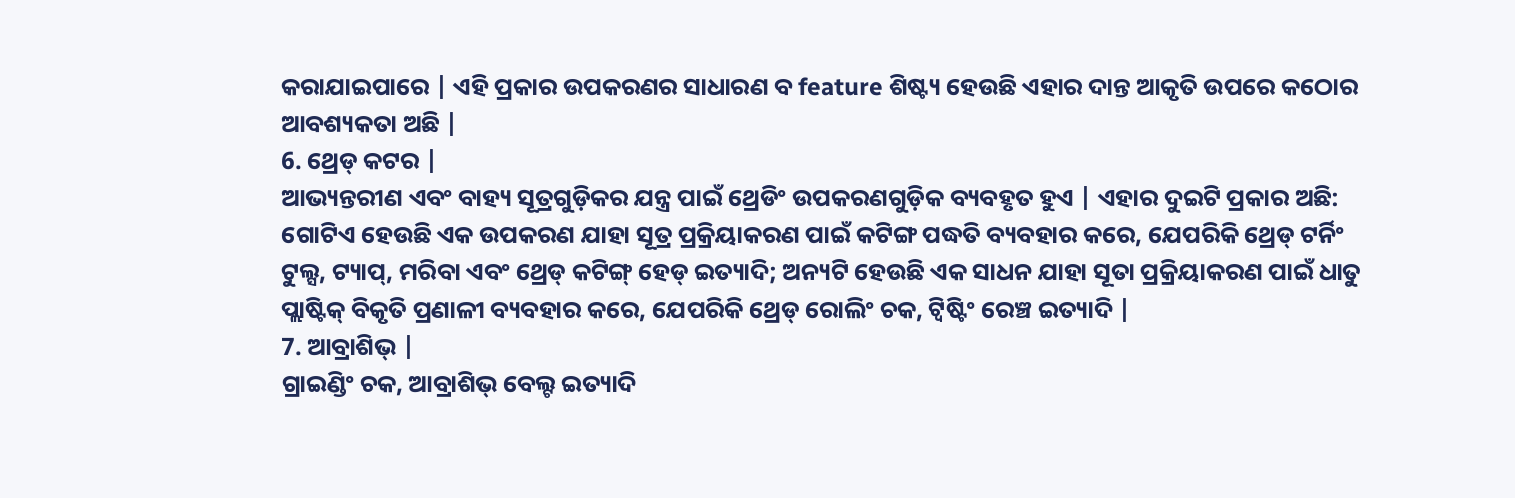କରାଯାଇପାରେ | ଏହି ପ୍ରକାର ଉପକରଣର ସାଧାରଣ ବ feature ଶିଷ୍ଟ୍ୟ ହେଉଛି ଏହାର ଦାନ୍ତ ଆକୃତି ଉପରେ କଠୋର ଆବଶ୍ୟକତା ଅଛି |
6. ଥ୍ରେଡ୍ କଟର |
ଆଭ୍ୟନ୍ତରୀଣ ଏବଂ ବାହ୍ୟ ସୂତ୍ରଗୁଡ଼ିକର ଯନ୍ତ୍ର ପାଇଁ ଥ୍ରେଡିଂ ଉପକରଣଗୁଡ଼ିକ ବ୍ୟବହୃତ ହୁଏ | ଏହାର ଦୁଇଟି ପ୍ରକାର ଅଛି: ଗୋଟିଏ ହେଉଛି ଏକ ଉପକରଣ ଯାହା ସୂତ୍ର ପ୍ରକ୍ରିୟାକରଣ ପାଇଁ କଟିଙ୍ଗ ପଦ୍ଧତି ବ୍ୟବହାର କରେ, ଯେପରିକି ଥ୍ରେଡ୍ ଟର୍ନିଂ ଟୁଲ୍ସ, ଟ୍ୟାପ୍, ମରିବା ଏବଂ ଥ୍ରେଡ୍ କଟିଙ୍ଗ୍ ହେଡ୍ ଇତ୍ୟାଦି; ଅନ୍ୟଟି ହେଉଛି ଏକ ସାଧନ ଯାହା ସୂତା ପ୍ରକ୍ରିୟାକରଣ ପାଇଁ ଧାତୁ ପ୍ଲାଷ୍ଟିକ୍ ବିକୃତି ପ୍ରଣାଳୀ ବ୍ୟବହାର କରେ, ଯେପରିକି ଥ୍ରେଡ୍ ରୋଲିଂ ଚକ, ଟ୍ୱିଷ୍ଟିଂ ରେଞ୍ଚ ଇତ୍ୟାଦି |
7. ଆବ୍ରାଶିଭ୍ |
ଗ୍ରାଇଣ୍ଡିଂ ଚକ, ଆବ୍ରାଶିଭ୍ ବେଲ୍ଟ ଇତ୍ୟାଦି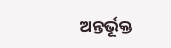ଅନ୍ତର୍ଭୂକ୍ତ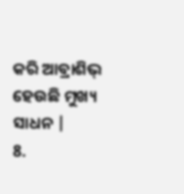କରି ଆବ୍ରାଶିଭ୍ ହେଉଛି ମୁଖ୍ୟ ସାଧନ |
8.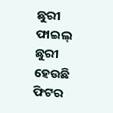ଛୁରୀ
ଫାଇଲ୍ ଛୁରୀ ହେଉଛି ଫିଟର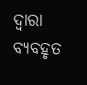ଦ୍ୱାରା ବ୍ୟବହୃତ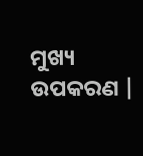ମୁଖ୍ୟ ଉପକରଣ |